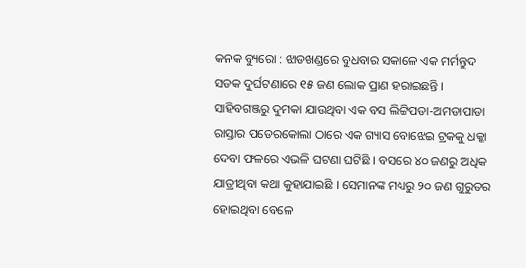କନକ ବ୍ୟୁରୋ : ଝାଡଖଣ୍ଡରେ ବୁଧବାର ସକାଳେ ଏକ ମର୍ମନ୍ତୁଦ ସଡକ ଦୁର୍ଘଟଣାରେ ୧୫ ଜଣ ଲୋକ ପ୍ରାଣ ହରାଇଛନ୍ତି । ସାହିବଗଞ୍ଜରୁ ଦୁମକା ଯାଉଥିବା ଏକ ବସ ଲିଟ୍ଟିପଡା-ଅମଡାପାଡା ରାସ୍ତାର ପଡେରକୋଲା ଠାରେ ଏକ ଗ୍ୟାସ ବୋଝେଇ ଟ୍ରକକୁ ଧକ୍କା ଦେବା ଫଳରେ ଏଭଳି ଘଟଣା ଘଟିଛି । ବସରେ ୪୦ ଜଣରୁ ଅଧିକ ଯାତ୍ରୀଥିବା କଥା କୁହାଯାଇଛି । ସେମାନଙ୍କ ମଧ୍ୟରୁ ୨୦ ଜଣ ଗୁରୁତର ହୋଇଥିବା ବେଳେ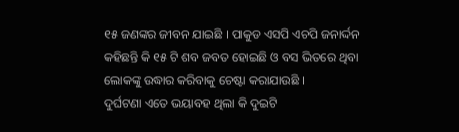୧୫ ଜଣଙ୍କର ଜୀବନ ଯାଇଛି । ପାକୁଡ ଏସପି ଏଚପି ଜନାର୍ଦ୍ଦନ କହିଛନ୍ତି କି ୧୫ ଟି ଶବ ଜବତ ହୋଇଛି ଓ ବସ ଭିତରେ ଥିବା ଲୋକଙ୍କୁ ଉଦ୍ଧାର କରିବାକୁ ଚେଷ୍ଟା କରାଯାଉଛି ।
ଦୁର୍ଘଟଣା ଏତେ ଭୟାବହ ଥିଲା କି ଦୁଇଟି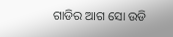ଗାଡିର ଆଗ ସୋ ଉଡି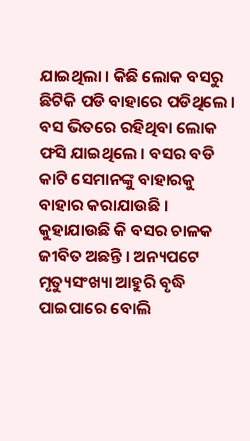ଯାଇଥିଲା । କିଛି ଲୋକ ବସରୁ ଛିଟିକି ପଡି ବାହାରେ ପଡିଥିଲେ । ବସ ଭିତରେ ରହିଥିବା ଲୋକ ଫସି ଯାଇଥିଲେ । ବସର ବଡି କାଟି ସେମାନଙ୍କୁ ବାହାରକୁ ବାହାର କରାଯାଉଛି । କୁହାଯାଉଛି କି ବସର ଚାଳକ ଜୀବିତ ଅଛନ୍ତି । ଅନ୍ୟପଟେ ମୃତ୍ୟୁସଂଖ୍ୟା ଆହୁରି ବୃଦ୍ଧି ପାଇପାରେ ବୋଲି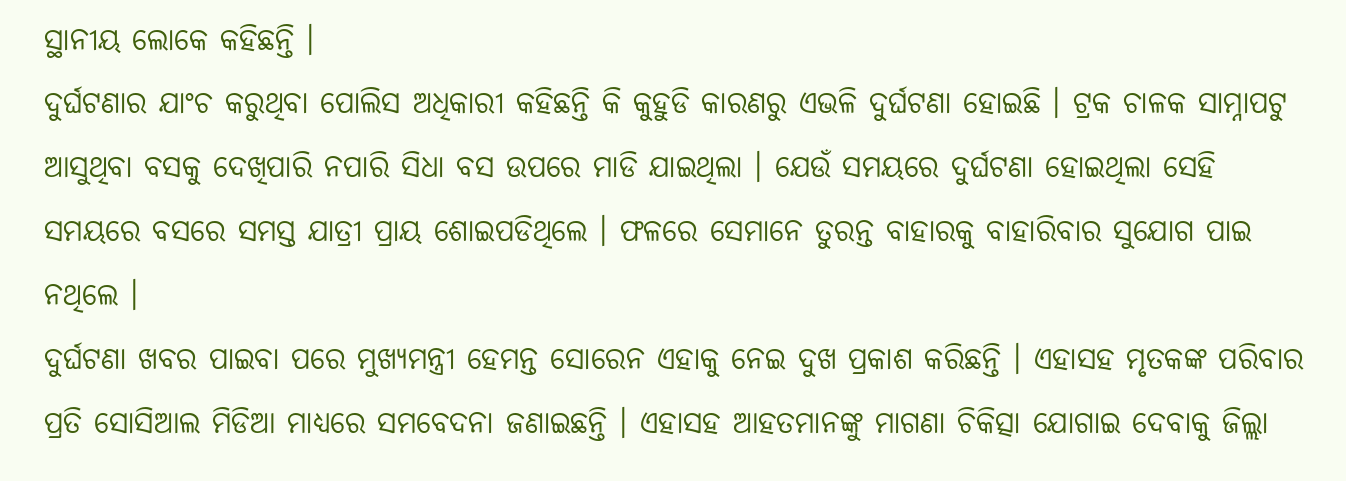ସ୍ଥାନୀୟ ଲୋକେ କହିଛନ୍ତି ।
ଦୁର୍ଘଟଣାର ଯାଂଚ କରୁଥିବା ପୋଲିସ ଅଧିକାରୀ କହିଛନ୍ତି କି କୁହୁଡି କାରଣରୁ ଏଭଳି ଦୁର୍ଘଟଣା ହୋଇଛି । ଟ୍ରକ ଚାଳକ ସାମ୍ନାପଟୁ ଆସୁଥିବା ବସକୁ ଦେଖିପାରି ନପାରି ସିଧା ବସ ଉପରେ ମାଡି ଯାଇଥିଲା । ଯେଉଁ ସମୟରେ ଦୁର୍ଘଟଣା ହୋଇଥିଲା ସେହି ସମୟରେ ବସରେ ସମସ୍ତ ଯାତ୍ରୀ ପ୍ରାୟ ଶୋଇପଡିଥିଲେ । ଫଳରେ ସେମାନେ ତୁରନ୍ତ ବାହାରକୁ ବାହାରିବାର ସୁଯୋଗ ପାଇ ନଥିଲେ ।
ଦୁର୍ଘଟଣା ଖବର ପାଇବା ପରେ ମୁଖ୍ୟମନ୍ତ୍ରୀ ହେମନ୍ତ ସୋରେନ ଏହାକୁ ନେଇ ଦୁଖ ପ୍ରକାଶ କରିଛନ୍ତି । ଏହାସହ ମୃତକଙ୍କ ପରିବାର ପ୍ରତି ସୋସିଆଲ ମିଡିଆ ମାଧ୍ୟରେ ସମବେଦନା ଜଣାଇଛନ୍ତି । ଏହାସହ ଆହତମାନଙ୍କୁ ମାଗଣା ଚିକିତ୍ସା ଯୋଗାଇ ଦେବାକୁ ଜିଲ୍ଲା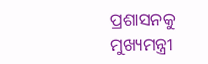ପ୍ରଶାସନକୁ ମୁଖ୍ୟମନ୍ତ୍ରୀ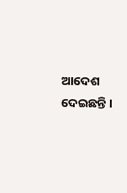ଆଦେଶ ଦେଇଛନ୍ତି ।